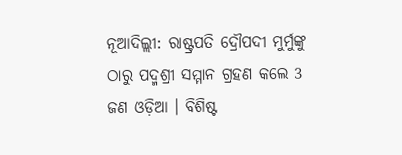ନୂଆଦିଲ୍ଲୀ: ରାଷ୍ଟ୍ରପତି ଦ୍ରୌପଦୀ ମୁର୍ମୁଙ୍କୁ ଠାରୁ ପଦ୍ମଶ୍ରୀ ସମ୍ମାନ ଗ୍ରହଣ କଲେ 3 ଜଣ ଓଡ଼ିଆ । ବିଶିଷ୍ଟ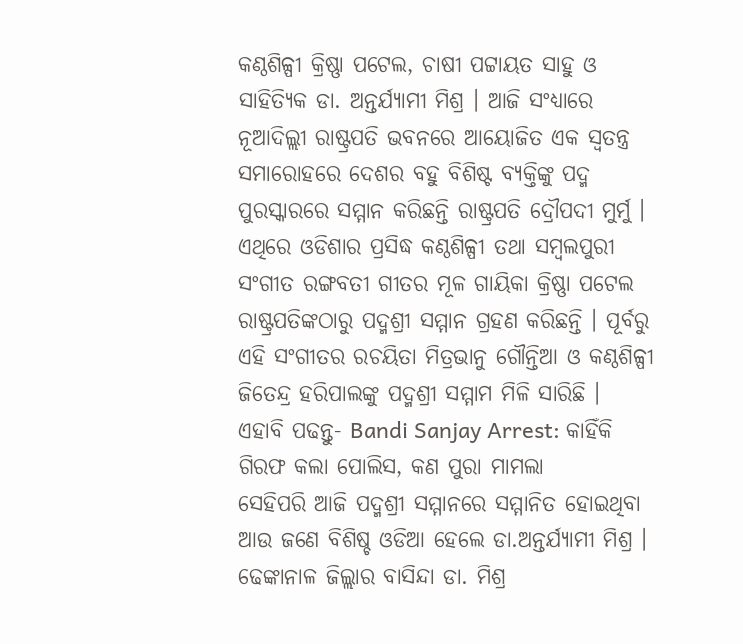କଣ୍ଠଶିଳ୍ପୀ କ୍ରିଷ୍ଣା ପଟେଲ, ଚାଷୀ ପଟ୍ଟାୟତ ସାହୁ ଓ ସାହିତ୍ୟିକ ଡା. ଅନ୍ତର୍ଯ୍ୟାମୀ ମିଶ୍ର । ଆଜି ସଂଧ୍ୟାରେ ନୂଆଦିଲ୍ଲୀ ରାଷ୍ଟ୍ରପତି ଭବନରେ ଆୟୋଜିତ ଏକ ସ୍ବତନ୍ତ୍ର ସମାରୋହରେ ଦେଶର ବହୁ ବିଶିଷ୍ଟ ବ୍ୟକ୍ତିଙ୍କୁ ପଦ୍ମ ପୁରସ୍କାରରେ ସମ୍ମାନ କରିଛନ୍ତି ରାଷ୍ଟ୍ରପତି ଦ୍ରୌପଦୀ ମୁର୍ମୁ ।
ଏଥିରେ ଓଡିଶାର ପ୍ରସିଦ୍ଧ କଣ୍ଠଶିଳ୍ପୀ ତଥା ସମ୍ବଲପୁରୀ ସଂଗୀତ ରଙ୍ଗବତୀ ଗୀତର ମୂଳ ଗାୟିକା କ୍ରିଷ୍ଣା ପଟେଲ ରାଷ୍ଟ୍ରପତିଙ୍କଠାରୁ ପଦ୍ମଶ୍ରୀ ସମ୍ମାନ ଗ୍ରହଣ କରିଛନ୍ତି । ପୂର୍ବରୁ ଏହି ସଂଗୀତର ରଚୟିତା ମିତ୍ରଭାନୁ ଗୌନ୍ତିଆ ଓ କଣ୍ଠଶିଳ୍ପୀ ଜିତେନ୍ଦ୍ର ହରିପାଲଙ୍କୁ ପଦ୍ମଶ୍ରୀ ସମ୍ମାମ ମିଳି ସାରିଛି ।
ଏହାବି ପଢନ୍ତୁ- Bandi Sanjay Arrest: କାହିଁକି ଗିରଫ କଲା ପୋଲିସ, କଣ ପୁରା ମାମଲା
ସେହିପରି ଆଜି ପଦ୍ମଶ୍ରୀ ସମ୍ମାନରେ ସମ୍ମାନିତ ହୋଇଥିବା ଆଉ ଜଣେ ବିଶିଷ୍ଚ ଓଡିଆ ହେଲେ ଡା.ଅନ୍ତର୍ଯ୍ୟାମୀ ମିଶ୍ର । ଢେଙ୍କାନାଳ ଜିଲ୍ଲାର ବାସିନ୍ଦା ଡା. ମିଶ୍ର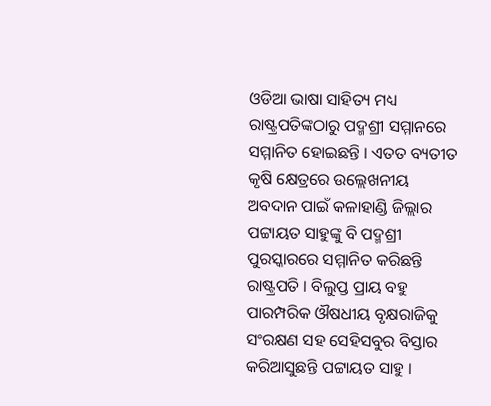ଓଡିଆ ଭାଷା ସାହିତ୍ୟ ମଧ୍ୟ ରାଷ୍ଟ୍ରପତିଙ୍କଠାରୁ ପଦ୍ମଶ୍ରୀ ସମ୍ମାନରେ ସମ୍ମାନିତ ହୋଇଛନ୍ତି । ଏତତ ବ୍ୟତୀତ କୃଷି କ୍ଷେତ୍ରରେ ଉଲ୍ଲେଖନୀୟ ଅବଦାନ ପାଇଁ କଳାହାଣ୍ଡି ଜିଲ୍ଲାର ପଟ୍ଟାୟତ ସାହୁଙ୍କୁ ବି ପଦ୍ମଶ୍ରୀ ପୁରସ୍କାରରେ ସମ୍ମାନିତ କରିଛନ୍ତି ରାଷ୍ଟ୍ରପତି । ବିଲୁପ୍ତ ପ୍ରାୟ ବହୁ ପାରମ୍ପରିକ ଔଷଧୀୟ ବୃକ୍ଷରାଜିକୁ ସଂରକ୍ଷଣ ସହ ସେହିସବୁର ବିସ୍ତାର କରିଆସୁଛନ୍ତି ପଟ୍ଟାୟତ ସାହୁ ।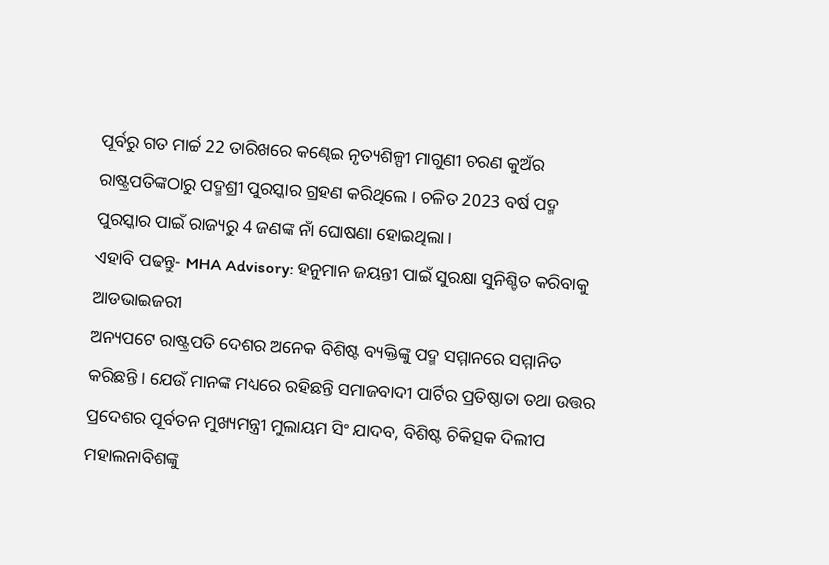ପୂର୍ବରୁ ଗତ ମାର୍ଚ୍ଚ 22 ତାରିଖରେ କଣ୍ଢେଇ ନୃତ୍ୟଶିଳ୍ପୀ ମାଗୁଣୀ ଚରଣ କୁଅଁର ରାଷ୍ଟ୍ରପତିଙ୍କଠାରୁ ପଦ୍ମଶ୍ରୀ ପୁରସ୍କାର ଗ୍ରହଣ କରିଥିଲେ । ଚଳିତ 2023 ବର୍ଷ ପଦ୍ମ ପୁରସ୍କାର ପାଇଁ ରାଜ୍ୟରୁ 4 ଜଣଙ୍କ ନାଁ ଘୋଷଣା ହୋଇଥିଲା ।
ଏହାବି ପଢନ୍ତୁ- MHA Advisory: ହନୁମାନ ଜୟନ୍ତୀ ପାଇଁ ସୁରକ୍ଷା ସୁନିଶ୍ଚିତ କରିବାକୁ ଆଡଭାଇଜରୀ
ଅନ୍ୟପଟେ ରାଷ୍ଟ୍ରପତି ଦେଶର ଅନେକ ବିଶିଷ୍ଟ ବ୍ୟକ୍ତିଙ୍କୁ ପଦ୍ମ ସମ୍ମାନରେ ସମ୍ମାନିତ କରିଛନ୍ତି । ଯେଉଁ ମାନଙ୍କ ମଧ୍ୟରେ ରହିଛନ୍ତି ସମାଜବାଦୀ ପାର୍ଟିର ପ୍ରତିଷ୍ଠାତା ତଥା ଉତ୍ତର ପ୍ରଦେଶର ପୂର୍ବତନ ମୁଖ୍ୟମନ୍ତ୍ରୀ ମୁଲାୟମ ସିଂ ଯାଦବ, ବିଶିଷ୍ଟ ଚିକିତ୍ସକ ଦିଲୀପ ମହାଲନାବିଶଙ୍କୁ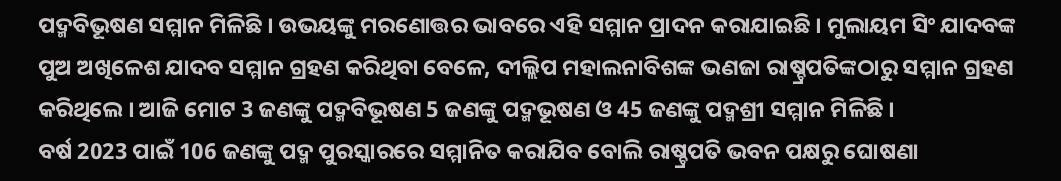ପଦ୍ମବିଭୂଷଣ ସମ୍ମାନ ମିଳିଛି । ଉଭୟଙ୍କୁ ମରଣୋତ୍ତର ଭାବରେ ଏହି ସମ୍ମାନ ପ୍ରାଦନ କରାଯାଇଛି । ମୁଲାୟମ ସିଂ ଯାଦବଙ୍କ ପୁଅ ଅଖିଳେଶ ଯାଦବ ସମ୍ମାନ ଗ୍ରହଣ କରିଥିବା ବେଳେ, ଦୀଲ୍ଲିପ ମହାଲନାବିଶଙ୍କ ଭଣଜା ରାଷ୍ଚ୍ରପତିଙ୍କଠାରୁ ସମ୍ମାନ ଗ୍ରହଣ କରିଥିଲେ । ଆଜି ମୋଟ 3 ଜଣଙ୍କୁ ପଦ୍ମବିଭୂଷଣ 5 ଜଣଙ୍କୁ ପଦ୍ମଭୂଷଣ ଓ 45 ଜଣଙ୍କୁ ପଦ୍ମଶ୍ରୀ ସମ୍ମାନ ମିଳିଛି ।
ବର୍ଷ 2023 ପାଇଁ 106 ଜଣଙ୍କୁ ପଦ୍ମ ପୁରସ୍କାରରେ ସମ୍ମାନିତ କରାଯିବ ବୋଲି ରାଷ୍ଚ୍ରପତି ଭବନ ପକ୍ଷରୁ ଘୋଷଣା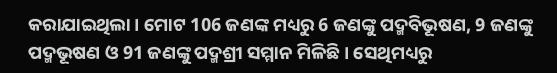କରାଯାଇଥିଲା । ମୋଟ 106 ଜଣଙ୍କ ମଧ୍ୟରୁ 6 ଜଣଙ୍କୁ ପଦ୍ମବିଭୂଷଣ, 9 ଜଣଙ୍କୁ ପଦ୍ମଭୂଷଣ ଓ 91 ଜଣଙ୍କୁ ପଦ୍ମଶ୍ରୀ ସମ୍ମାନ ମିଳିଛି । ସେଥିମଧ୍ୟରୁ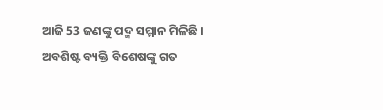ଆଜି 53 ଜଣଙ୍କୁ ପଦ୍ମ ସମ୍ମାନ ମିଳିଛି । ଅବଶିଷ୍ଟ ବ୍ୟକ୍ତି ବିଶେଷଙ୍କୁ ଗତ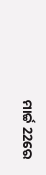ମାର୍ଚ୍ଚ 22ରେ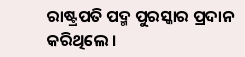ରାଷ୍ଟ୍ରପତି ପଦ୍ମ ପୁରସ୍କାର ପ୍ରଦାନ କରିଥିଲେ ।